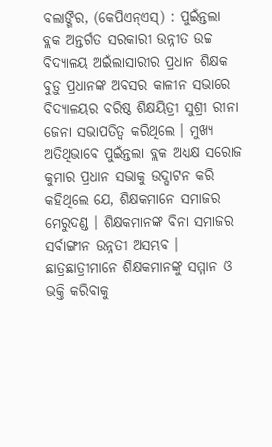ବଲାଙ୍ଗିର, (କେପିଏନ୍ଏସ୍) : ପୁଇଁନ୍ତଲା ବ୍ଲକ ଅନ୍ତର୍ଗତ ସରକାରୀ ଉନ୍ନୀତ ଉଚ୍ଚ ବିଦ୍ୟାଳୟ ଅଇଁଲାସାରୀର ପ୍ରଧାନ ଶିକ୍ଷକ ବୁଡ଼ୁ ପ୍ରଧାନଙ୍କ ଅବସର କାଳୀନ ସଭାରେ ବିଦ୍ୟାଳୟର ବରିଷ୍ଠ ଶିକ୍ଷୟିତ୍ରୀ ସୁଶ୍ରୀ ରୀନା ଜେନା ସଭାପତିତ୍ୱ କରିଥିଲେ । ମୁଖ୍ୟ ଅତିଥିଭାବେ ପୁଇଁନ୍ତଲା ବ୍ଲକ ଅଧ୍ୟକ୍ଷ ସରୋଜ କୁମାର ପ୍ରଧାନ ସଭାକୁ ଉଦ୍ଘାଟନ କରି କହିଥିଲେ ଯେ, ଶିକ୍ଷକମାନେ ସମାଜର ମେରୁଦଣ୍ଡ । ଶିକ୍ଷକମାନଙ୍କ ବିନା ସମାଜର ସର୍ବାଙ୍ଗୀନ ଉନ୍ନତୀ ଅସମ୍ଭବ । ଛାତ୍ରଛାତ୍ରୀମାନେ ଶିକ୍ଷକମାନଙ୍କୁ ସମ୍ମାନ ଓ ଭକ୍ତି କରିବାକୁ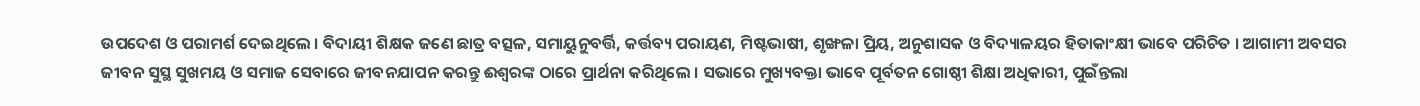ଉପଦେଶ ଓ ପରାମର୍ଶ ଦେଇଥିଲେ । ବିଦାୟୀ ଶିକ୍ଷକ ଜଣେ ଛାତ୍ର ବତ୍ସଳ, ସମାୟୁନୁବର୍ତ୍ତି, କର୍ତ୍ତବ୍ୟ ପରାୟଣ, ମିଷ୍ଟଭାଷୀ, ଶୃଙ୍ଖଳା ପ୍ରିୟ, ଅନୁଶାସକ ଓ ବିଦ୍ୟାଳୟର ହିତାକାଂକ୍ଷୀ ଭାବେ ପରିଚିତ । ଆଗାମୀ ଅବସର ଜୀବନ ସୁସ୍ଥ ସୁଖମୟ ଓ ସମାଜ ସେବାରେ ଜୀବନଯାପନ କରନ୍ତୁ ଈଶ୍ୱରଙ୍କ ଠାରେ ପ୍ରାର୍ଥନା କରିଥିଲେ । ସଭାରେ ମୁଖ୍ୟବକ୍ତା ଭାବେ ପୂର୍ବତନ ଗୋଷ୍ଠୀ ଶିକ୍ଷା ଅଧିକାରୀ, ପୁଇଁନ୍ତଲା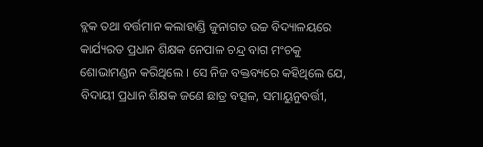ବ୍ଲକ ତଥା ବର୍ତ୍ତମାନ କଲାହାଣ୍ଡି ଜୁନାଗଡ ଉଚ୍ଚ ବିଦ୍ୟାଳୟରେ କାର୍ଯ୍ୟରତ ପ୍ରଧାନ ଶିକ୍ଷକ ନେପାଳ ଚନ୍ଦ୍ର ବାଗ ମଂଚକୁ ଶୋଭାମଣ୍ଡନ କରିଥିଲେ । ସେ ନିଜ ବକ୍ତବ୍ୟରେ କହିଥିଲେ ଯେ, ବିଦାୟୀ ପ୍ରଧାନ ଶିକ୍ଷକ ଜଣେ ଛାତ୍ର ବତ୍ସଳ, ସମାୟୁନୁବର୍ତ୍ତୀ,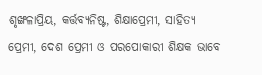ଶୃଙ୍ଖଳାପ୍ରିୟ, କର୍ତ୍ତବ୍ୟନିଷ୍ଟ, ଶିକ୍ଷାପ୍ରେମୀ, ସାହିତ୍ୟ ପ୍ରେମୀ, ଦେଶ ପ୍ରେମୀ ଓ ପରପୋକାରୀ ଶିକ୍ଷକ ଭାବେ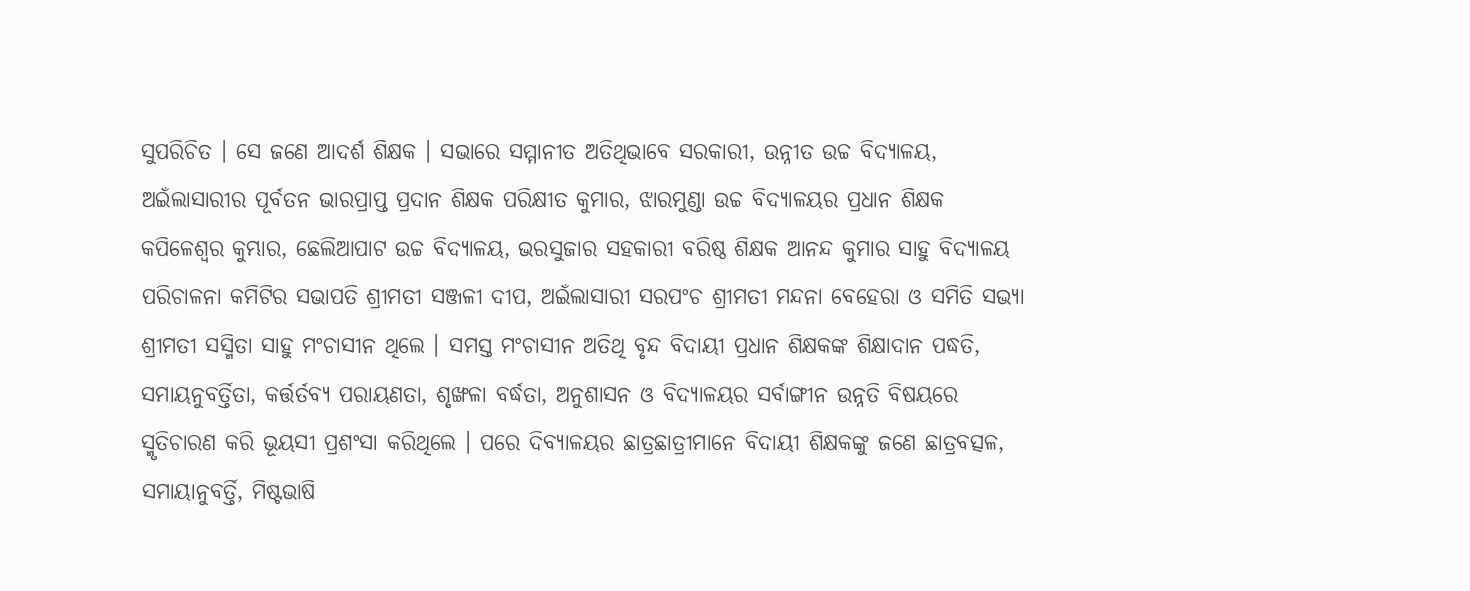ସୁପରିଚିତ । ସେ ଜଣେ ଆଦର୍ଶ ଶିକ୍ଷକ । ସଭାରେ ସମ୍ମାନୀତ ଅତିଥିଭାବେ ସରକାରୀ, ଉନ୍ନୀତ ଉଚ୍ଚ ବିଦ୍ୟାଳୟ, ଅଇଁଲାସାରୀର ପୂର୍ବତନ ଭାରପ୍ରାପ୍ତ ପ୍ରଦାନ ଶିକ୍ଷକ ପରିକ୍ଷୀତ କୁମାର, ଝାରମୁଣ୍ଡା ଉଚ୍ଚ ବିଦ୍ୟାଳୟର ପ୍ରଧାନ ଶିକ୍ଷକ କପିଳେଶ୍ୱର କୁମ୍ଭାର, ଛେଲିଆପାଟ ଉଚ୍ଚ ବିଦ୍ୟାଳୟ, ଭରସୁଜାର ସହକାରୀ ବରିଷ୍ଠ ଶିକ୍ଷକ ଆନନ୍ଦ କୁମାର ସାହୁ ବିଦ୍ୟାଳୟ ପରିଚାଳନା କମିଟିର ସଭାପତି ଶ୍ରୀମତୀ ସଞ୍ଜଳୀ ଦୀପ, ଅଇଁଲାସାରୀ ସରପଂଚ ଶ୍ରୀମତୀ ମନ୍ଦନା ବେହେରା ଓ ସମିତି ସଭ୍ୟା ଶ୍ରୀମତୀ ସସ୍ମିତା ସାହୁ ମଂଚାସୀନ ଥିଲେ । ସମସ୍ତ ମଂଚାସୀନ ଅତିଥି ବୃନ୍ଦ ବିଦାୟୀ ପ୍ରଧାନ ଶିକ୍ଷକଙ୍କ ଶିକ୍ଷାଦାନ ପଦ୍ଧତି, ସମାୟନୁବର୍ତ୍ତିତା, କର୍ତ୍ତର୍ତବ୍ୟ ପରାୟଣତା, ଶୃଙ୍ଖଳା ବର୍ଦ୍ଧତା, ଅନୁଶାସନ ଓ ବିଦ୍ୟାଳୟର ସର୍ବାଙ୍ଗୀନ ଉନ୍ନତି ବିଷୟରେ ସ୍ମୃତିଚାରଣ କରି ଭୂୟସୀ ପ୍ରଶଂସା କରିଥିଲେ । ପରେ ଦିବ୍ୟାଳୟର ଛାତ୍ରଛାତ୍ରୀମାନେ ବିଦାୟୀ ଶିକ୍ଷକଙ୍କୁ ଜଣେ ଛାତ୍ରବତ୍ସଳ, ସମାୟାନୁବର୍ତ୍ତି, ମିଷ୍ଟଭାଷି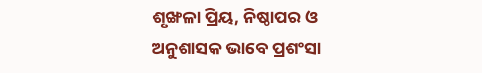ଶୃଙ୍ଖଳା ପ୍ରିୟ, ନିଷ୍ଠାପର ଓ ଅନୁଶାସକ ଭାବେ ପ୍ରଶଂସା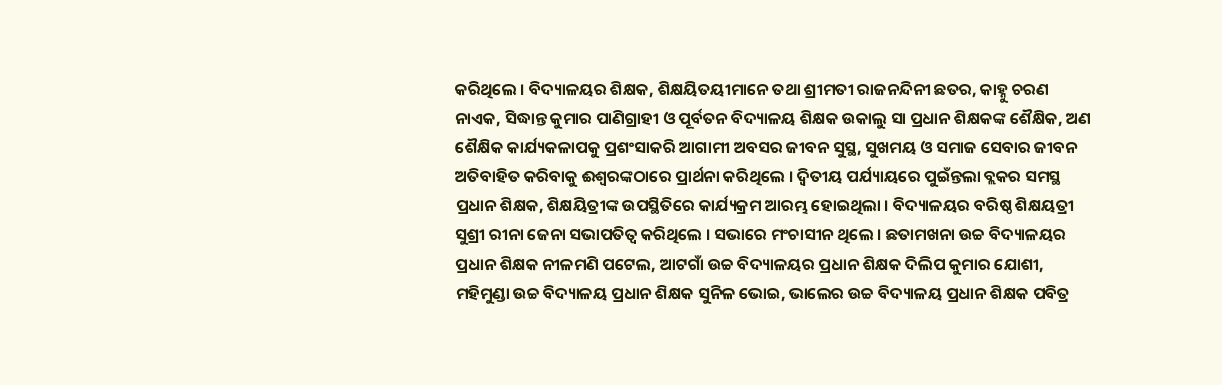କରିଥିଲେ । ବିଦ୍ୟାଳୟର ଶିକ୍ଷକ, ଶିକ୍ଷୟିତୟୀମାନେ ତଥା ଶ୍ରୀମତୀ ରାଜନନ୍ଦିନୀ ଛତର, କାହ୍ନୁ ଚରଣ ନାଏକ, ସିଦ୍ଧାନ୍ତ କୁମାର ପାଣିଗ୍ରାହୀ ଓ ପୂର୍ବତନ ବିଦ୍ୟାଳୟ ଶିକ୍ଷକ ଉକାଲୁ ସା ପ୍ରଧାନ ଶିକ୍ଷକଙ୍କ ଶୈକ୍ଷିକ, ଅଣ ଶୈକ୍ଷିକ କାର୍ଯ୍ୟକଳାପକୁ ପ୍ରଶଂସାକରି ଆଗାମୀ ଅବସର ଜୀବନ ସୁସ୍ଥ, ସୁଖମୟ ଓ ସମାଜ ସେବାର ଜୀବନ ଅତିବାହିତ କରିବାକୁ ଈଶ୍ୱରଙ୍କଠାରେ ପ୍ରାର୍ଥନା କରିଥିଲେ । ଦ୍ୱିତୀୟ ପର୍ଯ୍ୟାୟରେ ପୁଇଁନ୍ତଲା ବ୍ଲକର ସମସ୍ଥ ପ୍ରଧାନ ଶିକ୍ଷକ, ଶିକ୍ଷୟିତ୍ରୀଙ୍କ ଉପସ୍ଥିତିରେ କାର୍ଯ୍ୟକ୍ରମ ଆରମ୍ଭ ହୋଇଥିଲା । ବିଦ୍ୟାଳୟର ବରିଷ୍ଠ ଶିକ୍ଷୟତ୍ରୀ ସୁଶ୍ରୀ ରୀନା ଜେନା ସଭାପତିତ୍ୱ କରିଥିଲେ । ସଭାରେ ମଂଚାସୀନ ଥିଲେ । ଛତାମଖନା ଉଚ୍ଚ ବିଦ୍ୟାଳୟର ପ୍ରଧାନ ଶିକ୍ଷକ ନୀଳମଣି ପଟେଲ, ଆଟଗାଁ ଉଚ୍ଚ ବିଦ୍ୟାଳୟର ପ୍ରଧାନ ଶିକ୍ଷକ ଦିଲିପ କୁମାର ଯୋଶୀ, ମହିମୁଣ୍ଡା ଉଚ୍ଚ ବିଦ୍ୟାଳୟ ପ୍ରଧାନ ଶିକ୍ଷକ ସୁନିଳ ଭୋଇ, ଭାଲେର ଉଚ୍ଚ ବିଦ୍ୟାଳୟ ପ୍ରଧାନ ଶିକ୍ଷକ ପବିତ୍ର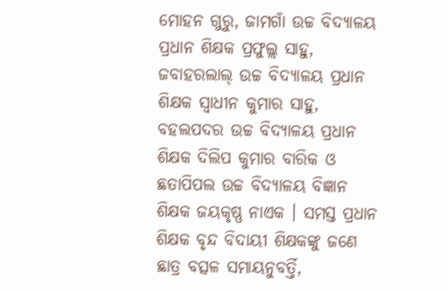ମୋହନ ଗୁରୁ, ଜାମଗାଁ ଉଚ୍ଚ ବିଦ୍ୟାଳୟ ପ୍ରଧାନ ଶିକ୍ଷକ ପ୍ରଫୁଲ୍ଲ ସାହୁ, ଜବାହରଲାଲ୍ ଉଚ୍ଚ ବିଦ୍ୟାଳୟ ପ୍ରଧାନ ଶିକ୍ଷକ ସ୍ୱାଧୀନ କୁମାର ସାହୁ, ବହଲପଦର ଉଚ୍ଚ ବିଦ୍ୟାଳୟ ପ୍ରଧାନ ଶିକ୍ଷକ ଦିଲିପ କୁମାର ବାରିକ ଓ ଛତାପିପଲ ଉଚ୍ଚ ବିଦ୍ୟାଳୟ ବିଜ୍ଞାନ ଶିକ୍ଷକ ଜୟକୃଷ୍ଣ ନାଏକ । ସମସ୍ତ ପ୍ରଧାନ ଶିକ୍ଷକ ବୃନ୍ଦ ବିଦାୟୀ ଶିକ୍ଷକଙ୍କୁ ଜଣେ ଛାତ୍ର ବତ୍ସଳ ସମାୟନୁବର୍ତ୍ତି,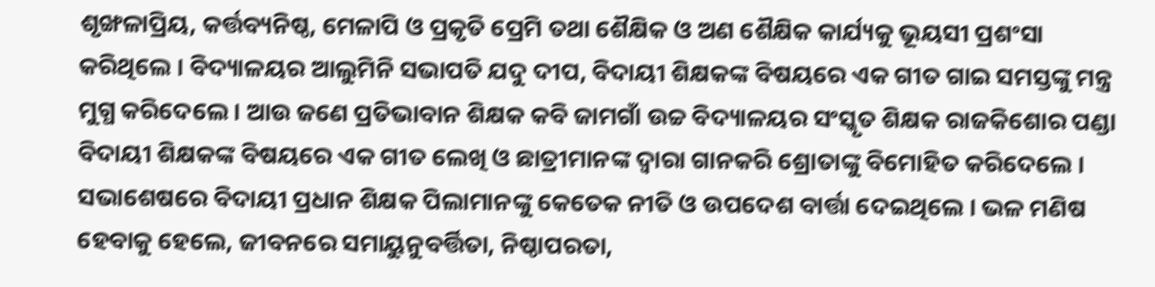ଶୃଙ୍ଖଳାପ୍ରିୟ, କର୍ତ୍ତବ୍ୟନିଷ୍ଠ, ମେଳାପି ଓ ପ୍ରକୃତି ପ୍ରେମି ତଥା ଶୈକ୍ଷିକ ଓ ଅଣ ଶୈକ୍ଷିକ କାର୍ଯ୍ୟକୁ ଭୂୟସୀ ପ୍ରଶଂସା କରିଥିଲେ । ବିଦ୍ୟାଳୟର ଆଲୁମିନି ସଭାପତି ଯଦୁ ଦୀପ, ବିଦାୟୀ ଶିକ୍ଷକଙ୍କ ବିଷୟରେ ଏକ ଗୀତ ଗାଇ ସମସ୍ତଙ୍କୁ ମନ୍ତ୍ର ମୁଗ୍ଧ କରିଦେଲେ । ଆଉ ଜଣେ ପ୍ରତିଭାବାନ ଶିକ୍ଷକ କବି ଜାମଗାଁ ଉଚ୍ଚ ବିଦ୍ୟାଳୟର ସଂସ୍କୃତ ଶିକ୍ଷକ ରାଜକିଶୋର ପଣ୍ଡା ବିଦାୟୀ ଶିକ୍ଷକଙ୍କ ବିଷୟରେ ଏକ ଗୀତ ଲେଖି ଓ ଛାତ୍ରୀମାନଙ୍କ ଦ୍ୱାରା ଗାନକରି ଶ୍ରୋତାଙ୍କୁ ବିମୋହିତ କରିଦେଲେ । ସଭାଶେଷରେ ବିଦାୟୀ ପ୍ରଧାନ ଶିକ୍ଷକ ପିଲାମାନଙ୍କୁ କେତେକ ନୀତି ଓ ଉପଦେଶ ବାର୍ତ୍ତା ଦେଇଥିଲେ । ଭଳ ମଣିଷ ହେବାକୁ ହେଲେ, ଜୀବନରେ ସମାୟୁନୁବର୍ତ୍ତିତା, ନିଷ୍ଠାପରତା,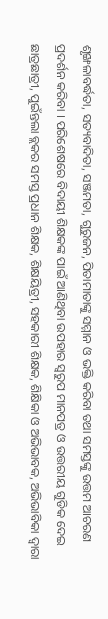ଶୃଙ୍ଖଳାବର୍ଦ୍ଧତା, ସତ୍ୟବାଦିତା, ସଞ୍ଜମତା, ଗୁରୁଜନ, ପିତାମାତାଙ୍କୁ ସମ୍ମାନ ଓ ଭକ୍ତି କରିବା ତଥା ସମସ୍ତଙ୍କୁ ଉତ୍ତମ ଆଚରଣ ପ୍ରଦର୍ଶନ କରିବା । ପରିଶେଷରେ ବିଦାୟୀ ଶିକ୍ଷକଙ୍କ ପାଇଁ ଆଣିଥିବା ଉପହାର ସ୍ୱରୁପ ମାନପତ୍ର ଓ ଉତ୍ତରୀୟ ଗୁଡିକ ଦେଇ ଛାତ୍ରଛାତ୍ରୀ, ପୁଇଁନ୍ତଲା ବ୍ଲକର ସମସ୍ତ ପ୍ରଧାନ ଶିକ୍ଷକ, ଶିକ୍ଷୟିତ୍ରୀ, ସହକାରୀ ଶିକ୍ଷକ, ଶିକ୍ଷିକା ଓ ଅଭିଭାବକ, ଅଭିଭାବିକା ଦ୍ୱାରା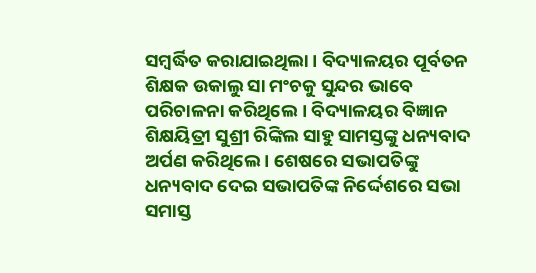ସମ୍ବର୍ଦ୍ଧିତ କରାଯାଇଥିଲା । ବିଦ୍ୟାଳୟର ପୂର୍ବତନ ଶିକ୍ଷକ ଉକାଲୁ ସା ମଂଚକୁ ସୁନ୍ଦର ଭାବେ ପରିଚାଳନା କରିଥିଲେ । ବିଦ୍ୟାଳୟର ବିଜ୍ଞାନ ଶିକ୍ଷୟିତ୍ରୀ ସୁଶ୍ରୀ ରିଙ୍କିଲ ସାହୁ ସାମସ୍ତଙ୍କୁ ଧନ୍ୟବାଦ ଅର୍ପଣ କରିଥିଲେ । ଶେଷରେ ସଭାପତିଙ୍କୁ ଧନ୍ୟବାଦ ଦେଇ ସଭାପତିଙ୍କ ନିର୍ଦ୍ଦେଶରେ ସଭା ସମାସ୍ତ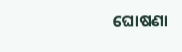ଘୋଷଣା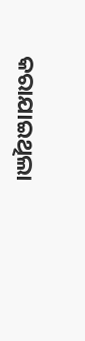କରାଯାଇଥିଲା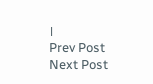।
Prev Post
Next Post